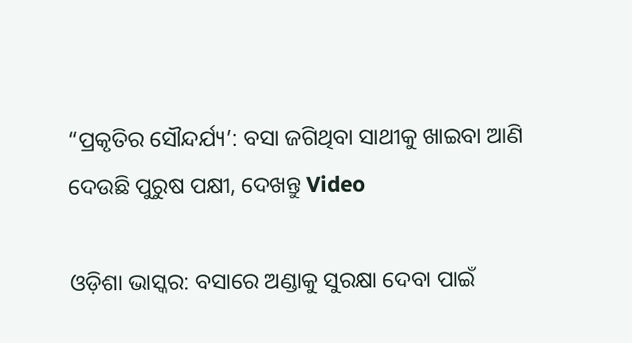“ପ୍ରକୃତିର ସୌନ୍ଦର୍ଯ୍ୟ’: ବସା ଜଗିଥିବା ସାଥୀକୁ ଖାଇବା ଆଣି ଦେଉଛି ପୁରୁଷ ପକ୍ଷୀ, ଦେଖନ୍ତୁ Video

ଓଡ଼ିଶା ଭାସ୍କର: ବସାରେ ଅଣ୍ଡାକୁ ସୁରକ୍ଷା ଦେବା ପାଇଁ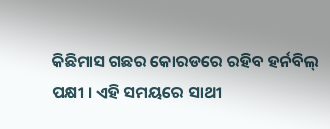କିଛିମାସ ଗଛର କୋରଡରେ ରହିବ ହର୍ନବିଲ୍ ପକ୍ଷୀ । ଏହି ସମୟରେ ସାଥୀ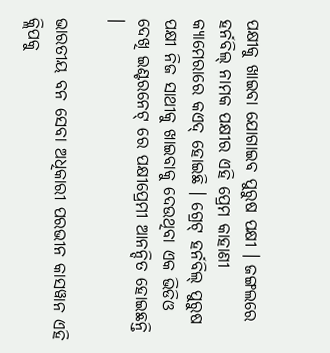ପକ୍ଷୀକୁ ଖାଇବା ଯୋଗାଇବ ପୁରୁଷ ପକ୍ଷୀ । ଜଙ୍ଗଲରେ ହର୍ନବିଲ୍ ନାମକ ପକ୍ଷୀର ଏହି ପ୍ରେମ କାହାଣୀ କ୍ୟାମେରାରେ କଏଦ୍ ହୋଇଛି । ଗ୍ରେଟ୍ ହର୍ନବିଲ୍ ପୁରୁଷ ପକ୍ଷୀ ନିଜ ସାଥୀକୁ ଖାଇବାକୁ ଦେଉଥିବା ଏକ ଭିଡିଓ ଦେଖି ଇଣ୍ଟରନେଟ୍ ରେ ପକ୍ଷୀପ୍ରେମୀ ଆନନ୍ଦିତ ହୋଇଛନ୍ତି ।

ଭାରତୀୟ ବନ ସେବା ଅଧିକାରୀ ପରଭୀନ କାସୱାନ ଏହି କ୍ଲିପକୁ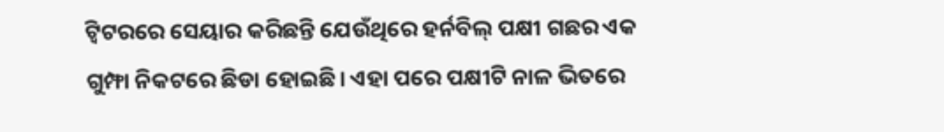ଟ୍ୱିଟରରେ ସେୟାର କରିଛନ୍ତି ଯେଉଁଥିରେ ହର୍ନବିଲ୍ ପକ୍ଷୀ ଗଛର ଏକ ଗୁମ୍ଫା ନିକଟରେ ଛିଡା ହୋଇଛି। ଏହା ପରେ ପକ୍ଷୀଟି ନାଳ ଭିତରେ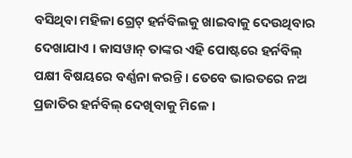ବସିଥିବା ମହିଳା ଗ୍ରେଟ୍ ହର୍ନବିଲକୁ ଖାଇବାକୁ ଦେଉଥିବାର ଦେଖାଯାଏ । କାସୱାନ୍ ତାଙ୍କର ଏହି ପୋଷ୍ଟରେ ହର୍ନବିଲ୍ ପକ୍ଷୀ ବିଷୟରେ ବର୍ଣ୍ଣନା କରନ୍ତି । ତେବେ ଭାରତରେ ନଅ ପ୍ରଜାତିର ହର୍ନବିଲ୍ ଦେଖିବାକୁ ମିଳେ ।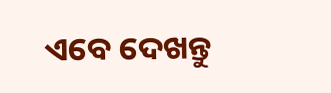ଏବେ ଦେଖନ୍ତୁ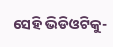ସେହି ଭିଡିଓଟିକୁ-